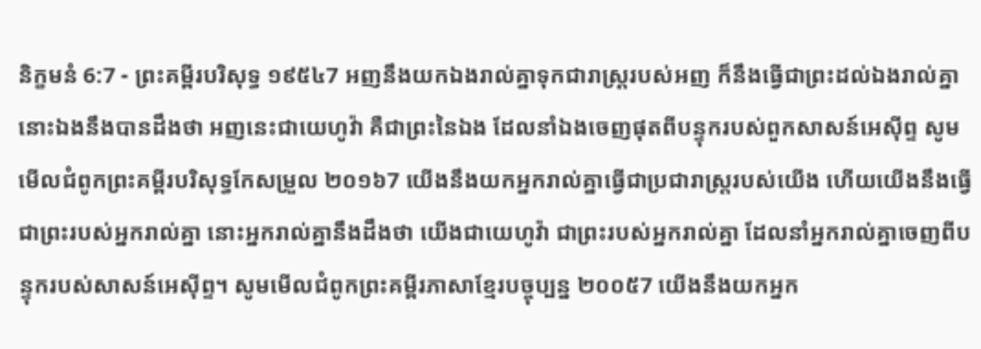និក្ខមនំ 6:7 - ព្រះគម្ពីរបរិសុទ្ធ ១៩៥៤7 អញនឹងយកឯងរាល់គ្នាទុកជារាស្ត្ររបស់អញ ក៏នឹងធ្វើជាព្រះដល់ឯងរាល់គ្នា នោះឯងនឹងបានដឹងថា អញនេះជាយេហូវ៉ា គឺជាព្រះនៃឯង ដែលនាំឯងចេញផុតពីបន្ទុករបស់ពួកសាសន៍អេស៊ីព្ទ សូមមើលជំពូកព្រះគម្ពីរបរិសុទ្ធកែសម្រួល ២០១៦7 យើងនឹងយកអ្នករាល់គ្នាធ្វើជាប្រជារាស្ត្ររបស់យើង ហើយយើងនឹងធ្វើជាព្រះរបស់អ្នករាល់គ្នា នោះអ្នករាល់គ្នានឹងដឹងថា យើងជាយេហូវ៉ា ជាព្រះរបស់អ្នករាល់គ្នា ដែលនាំអ្នករាល់គ្នាចេញពីបន្ទុករបស់សាសន៍អេស៊ីព្ទ។ សូមមើលជំពូកព្រះគម្ពីរភាសាខ្មែរបច្ចុប្បន្ន ២០០៥7 យើងនឹងយកអ្នក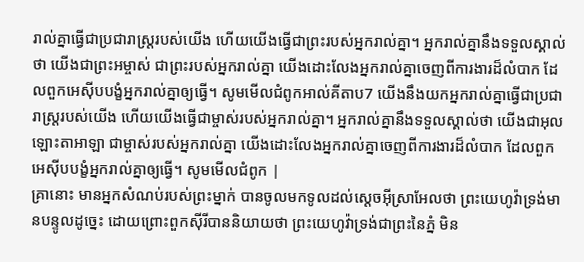រាល់គ្នាធ្វើជាប្រជារាស្ត្ររបស់យើង ហើយយើងធ្វើជាព្រះរបស់អ្នករាល់គ្នា។ អ្នករាល់គ្នានឹងទទួលស្គាល់ថា យើងជាព្រះអម្ចាស់ ជាព្រះរបស់អ្នករាល់គ្នា យើងដោះលែងអ្នករាល់គ្នាចេញពីការងារដ៏លំបាក ដែលពួកអេស៊ីបបង្ខំអ្នករាល់គ្នាឲ្យធ្វើ។ សូមមើលជំពូកអាល់គីតាប7 យើងនឹងយកអ្នករាល់គ្នាធ្វើជាប្រជារាស្ត្ររបស់យើង ហើយយើងធ្វើជាម្ចាស់របស់អ្នករាល់គ្នា។ អ្នករាល់គ្នានឹងទទួលស្គាល់ថា យើងជាអុលឡោះតាអាឡា ជាម្ចាស់របស់អ្នករាល់គ្នា យើងដោះលែងអ្នករាល់គ្នាចេញពីការងារដ៏លំបាក ដែលពួកអេស៊ីបបង្ខំអ្នករាល់គ្នាឲ្យធ្វើ។ សូមមើលជំពូក |
គ្រានោះ មានអ្នកសំណប់របស់ព្រះម្នាក់ បានចូលមកទូលដល់ស្តេចអ៊ីស្រាអែលថា ព្រះយេហូវ៉ាទ្រង់មានបន្ទូលដូច្នេះ ដោយព្រោះពួកស៊ីរីបាននិយាយថា ព្រះយេហូវ៉ាទ្រង់ជាព្រះនៃភ្នំ មិន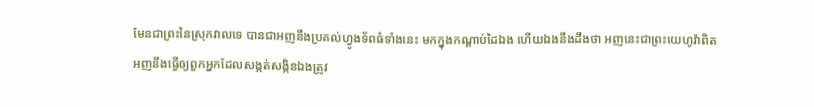មែនជាព្រះនៃស្រុកវាលទេ បានជាអញនឹងប្រគល់ហ្វូងទ័ពធំទាំងនេះ មកក្នុងកណ្តាប់ដៃឯង ហើយឯងនឹងដឹងថា អញនេះជាព្រះយេហូវ៉ាពិត
អញនឹងធ្វើឲ្យពួកអ្នកដែលសង្កត់សង្កិនឯងត្រូវ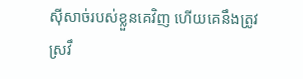ស៊ីសាច់របស់ខ្លួនគេវិញ ហើយគេនឹងត្រូវស្រវឹ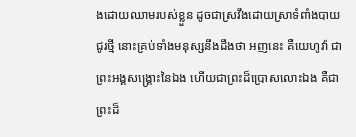ងដោយឈាមរបស់ខ្លួន ដូចជាស្រវឹងដោយស្រាទំពាំងបាយជូរថ្មី នោះគ្រប់ទាំងមនុស្សនឹងដឹងថា អញនេះ គឺយេហូវ៉ា ជាព្រះអង្គសង្គ្រោះនៃឯង ហើយជាព្រះដ៏ប្រោសលោះឯង គឺជាព្រះដ៏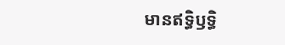មានឥទ្ធិឫទ្ធិ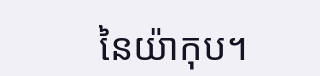នៃយ៉ាកុប។